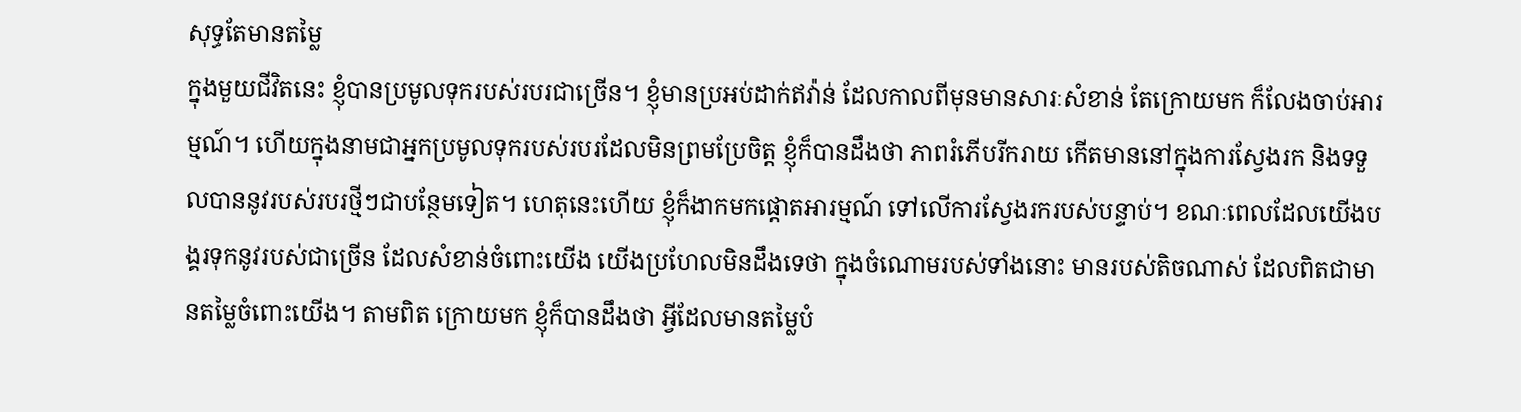សុទ្ធតែមានតម្លៃ
ក្នុងមួយជីវិតនេះ ខ្ញុំបានប្រមូលទុករបស់របរជាច្រើន។ ខ្ញុំមានប្រអប់ដាក់ឥវ៉ាន់ ដែលកាលពីមុនមានសារៈសំខាន់ តែក្រោយមក ក៏លែងចាប់អារម្មណ៍។ ហើយក្នុងនាមជាអ្នកប្រមូលទុករបស់របរដែលមិនព្រមប្រែចិត្ត ខ្ញុំក៏បានដឹងថា ភាពរំភើបរីករាយ កើតមាននៅក្នុងការស្វែងរក និងទទួលបាននូវរបស់របរថ្មីៗជាបន្ថែមទៀត។ ហេតុនេះហើយ ខ្ញុំក៏ងាកមកផ្តោតអារម្មណ៍ ទៅលើការស្វែងរករបស់បន្ទាប់។ ខណៈពេលដែលយើងបង្គរទុកនូវរបស់ជាច្រើន ដែលសំខាន់ចំពោះយើង យើងប្រហែលមិនដឹងទេថា ក្នុងចំណោមរបស់ទាំងនោះ មានរបស់តិចណាស់ ដែលពិតជាមានតម្លៃចំពោះយើង។ តាមពិត ក្រោយមក ខ្ញុំក៏បានដឹងថា អ្វីដែលមានតម្លៃបំ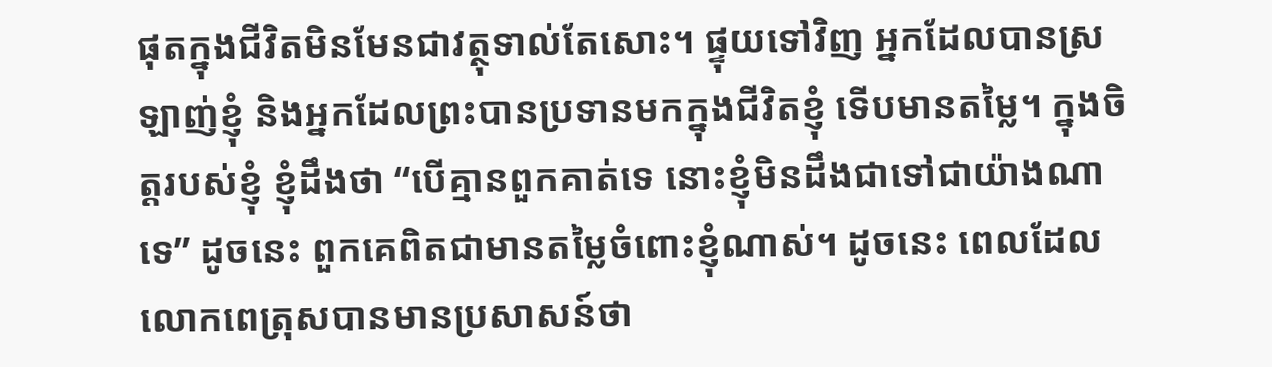ផុតក្នុងជីវិតមិនមែនជាវត្ថុទាល់តែសោះ។ ផ្ទុយទៅវិញ អ្នកដែលបានស្រឡាញ់ខ្ញុំ និងអ្នកដែលព្រះបានប្រទានមកក្នុងជីវិតខ្ញុំ ទើបមានតម្លៃ។ ក្នុងចិត្តរបស់ខ្ញុំ ខ្ញុំដឹងថា “បើគ្មានពួកគាត់ទេ នោះខ្ញុំមិនដឹងជាទៅជាយ៉ាងណាទេ” ដូចនេះ ពួកគេពិតជាមានតម្លៃចំពោះខ្ញុំណាស់។ ដូចនេះ ពេលដែលលោកពេត្រុសបានមានប្រសាសន៍ថា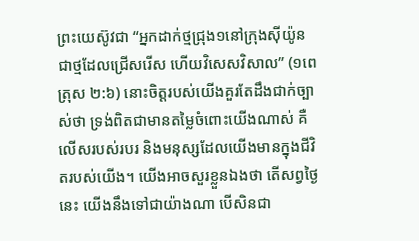ព្រះយេស៊ូវជា “អ្នកដាក់ថ្មជ្រុង១នៅក្រុងស៊ីយ៉ូន ជាថ្មដែលជ្រើសរើស ហើយវិសេសវិសាល” (១ពេត្រុស ២:៦) នោះចិត្តរបស់យើងគួរតែដឹងជាក់ច្បាស់ថា ទ្រង់ពិតជាមានតម្លៃចំពោះយើងណាស់ គឺលើសរបស់របរ និងមនុស្សដែលយើងមានក្នុងជីវិតរបស់យើង។ យើងអាចសួរខ្លួនឯងថា តើសព្វថ្ងៃនេះ យើងនឹងទៅជាយ៉ាងណា បើសិនជា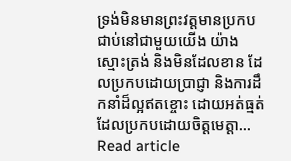ទ្រង់មិនមានព្រះវត្តមានប្រកបជាប់នៅជាមួយយើង យ៉ាងស្មោះត្រង់ និងមិនដែលខាន ដែលប្រកបដោយប្រាជ្ញា និងការដឹកនាំដ៏ល្អឥតខ្ចោះ ដោយអត់ធ្មត់ដែលប្រកបដោយចិត្តមេត្តា…
Read article